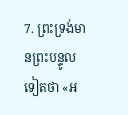7. ព្រះទ្រង់មានព្រះបន្ទូលទៀតថា «អ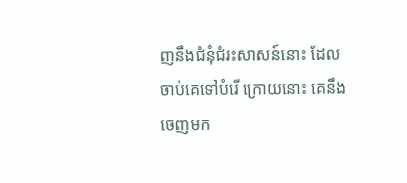ញនឹងជំនុំជំរះសាសន៍នោះ ដែលចាប់គេទៅបំរើ ក្រោយនោះ គេនឹងចេញមក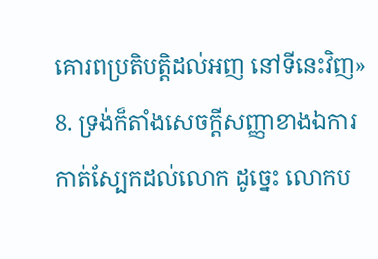គោរពប្រតិបត្តិដល់អញ នៅទីនេះវិញ»
8. ទ្រង់ក៏តាំងសេចក្ដីសញ្ញាខាងឯការកាត់ស្បែកដល់លោក ដូច្នេះ លោកប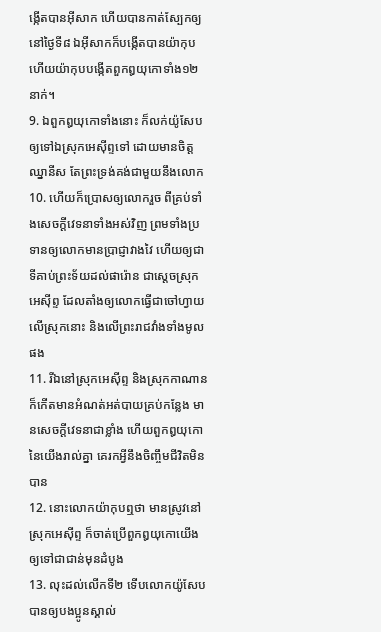ង្កើតបានអ៊ីសាក ហើយបានកាត់ស្បែកឲ្យ នៅថ្ងៃទី៨ ឯអ៊ីសាកក៏បង្កើតបានយ៉ាកុប ហើយយ៉ាកុបបង្កើតពួកឰយុកោទាំង១២នាក់។
9. ឯពួកឰយុកោទាំងនោះ ក៏លក់យ៉ូសែបឲ្យទៅឯស្រុកអេស៊ីព្ទទៅ ដោយមានចិត្តឈ្នានីស តែព្រះទ្រង់គង់ជាមួយនឹងលោក
10. ហើយក៏ប្រោសឲ្យលោករួច ពីគ្រប់ទាំងសេចក្ដីវេទនាទាំងអស់វិញ ព្រមទាំងប្រទានឲ្យលោកមានប្រាជ្ញាវាងវៃ ហើយឲ្យជាទីគាប់ព្រះទ័យដល់ផារ៉ោន ជាស្តេចស្រុកអេស៊ីព្ទ ដែលតាំងឲ្យលោកធ្វើជាចៅហ្វាយលើស្រុកនោះ និងលើព្រះរាជវាំងទាំងមូលផង
11. រីឯនៅស្រុកអេស៊ីព្ទ និងស្រុកកាណាន ក៏កើតមានអំណត់អត់បាយគ្រប់កន្លែង មានសេចក្ដីវេទនាជាខ្លាំង ហើយពួកឰយុកោនៃយើងរាល់គ្នា គេរកអ្វីនឹងចិញ្ចឹមជីវិតមិនបាន
12. នោះលោកយ៉ាកុបឮថា មានស្រូវនៅស្រុកអេស៊ីព្ទ ក៏ចាត់ប្រើពួកឰយុកោយើង ឲ្យទៅជាជាន់មុនដំបូង
13. លុះដល់លើកទី២ ទើបលោកយ៉ូសែបបានឲ្យបងប្អូនស្គាល់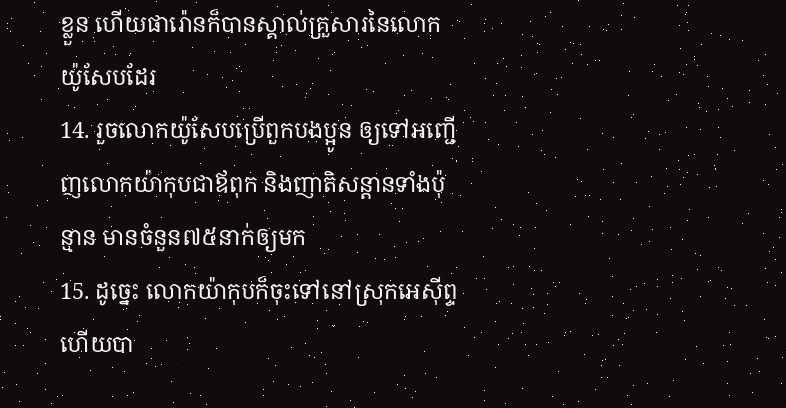ខ្លួន ហើយផារ៉ោនក៏បានស្គាល់គ្រួសារនៃលោកយ៉ូសែបដែរ
14. រួចលោកយ៉ូសែបប្រើពួកបងប្អូន ឲ្យទៅអញ្ជើញលោកយ៉ាកុបជាឪពុក និងញាតិសន្តានទាំងប៉ុន្មាន មានចំនួន៧៥នាក់ឲ្យមក
15. ដូច្នេះ លោកយ៉ាកុបក៏ចុះទៅនៅស្រុកអេស៊ីព្ទ ហើយបា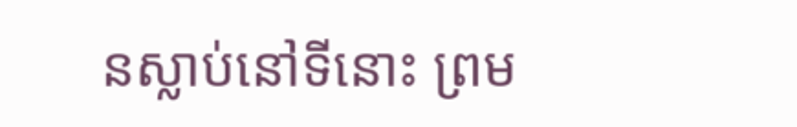នស្លាប់នៅទីនោះ ព្រម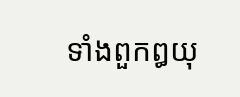ទាំងពួកឰយុ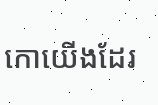កោយើងដែរ